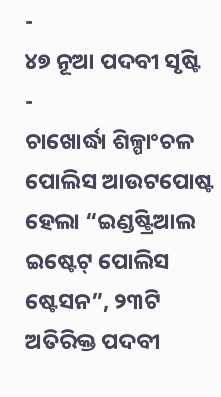-
୪୭ ନୂଆ ପଦବୀ ସୃଷ୍ଟି
-
ଚାଖୋର୍ଦ୍ଧା ଶିଳ୍ପାଂଚଳ ପୋଲିସ ଆଉଟପୋଷ୍ଟ ହେଲା “ଇଣ୍ଡଷ୍ଟ୍ରିଆଲ ଇଷ୍ଟେଟ୍ ପୋଲିସ ଷ୍ଟେସନ”, ୨୩ଟି ଅତିରିକ୍ତ ପଦବୀ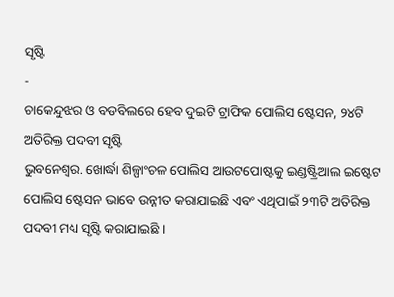ସୃଷ୍ଟି
-
ଚାକେନ୍ଦୁଝର ଓ ବଡବିଲରେ ହେବ ଦୁଇଟି ଟ୍ରାଫିକ ପୋଲିସ ଷ୍ଟେସନ, ୨୪ଟି ଅତିରିକ୍ତ ପଦବୀ ସୃଷ୍ଟି
ଭୁବନେଶ୍ୱର. ଖୋର୍ଦ୍ଧା ଶିଳ୍ପାଂଚଳ ପୋଲିସ ଆଉଟପୋଷ୍ଟକୁ ଇଣ୍ଡଷ୍ଟ୍ରିଆଲ ଇଷ୍ଟେଟ ପୋଲିସ ଷ୍ଟେସନ ଭାବେ ଉନ୍ନୀତ କରାଯାଇଛି ଏବଂ ଏଥିପାଇଁ ୨୩ଟି ଅତିରିକ୍ତ ପଦବୀ ମଧ୍ୟ ସୃଷ୍ଟି କରାଯାଇଛି ।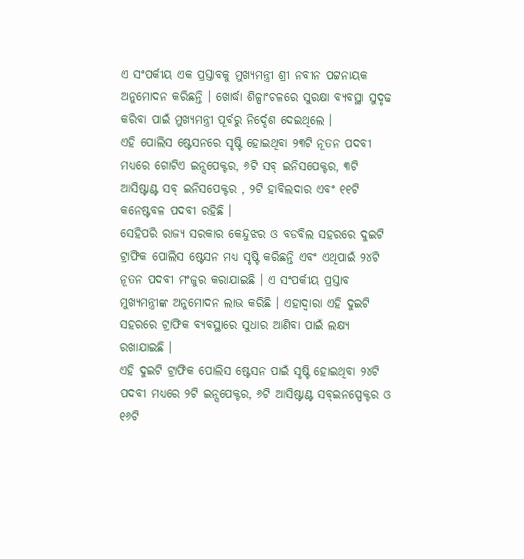ଏ ସଂପର୍କୀୟ ଏକ ପ୍ରସ୍ତାବକୁ ମୁଖ୍ୟମନ୍ତ୍ରୀ ଶ୍ରୀ ନବୀନ ପଟ୍ଟନାୟକ ଅନୁମୋଦନ କରିଛନ୍ତି । ଖୋର୍ଦ୍ଧା ଶିଳ୍ପାଂଚଳରେ ସୁରକ୍ଷା ବ୍ୟବସ୍ଥା ସୁଦୃଢ କରିବା ପାଇଁ ମୁଖ୍ୟମନ୍ତ୍ରୀ ପୂର୍ବରୁ ନିର୍ଦ୍ଦେଶ ଦେଇଥିଲେ ।
ଏହି ପୋଲିସ ଷ୍ଟେସନରେ ସୃଷ୍ଟି ହୋଇଥିବା ୨୩ଟି ନୂତନ ପଦବୀ ମଧ୍ୟରେ ଗୋଟିଏ ଇନ୍ସପେକ୍ଟର, ୬ଟି ସବ୍ ଇନିସପେକ୍ଟର, ୩ଟି ଆସିଷ୍ଟାଣ୍ଟ ସବ୍ ଇନିସପେକ୍ଟର , ୨ଟି ହାବିଲଦାର ଏବଂ ୧୧ଟି କନେଷ୍ଟବଳ ପଦବୀ ରହିଛି ।
ସେହିପରି ରାଜ୍ୟ ସରକାର କେନ୍ଦୁଝର ଓ ବଡବିଲ ସହରରେ ଦୁଇଟି ଟ୍ରାଫିକ ପୋଲିସ ଷ୍ଟେସନ ମଧ୍ୟ ସୃଷ୍ଟି କରିଛନ୍ତି ଏବଂ ଏଥିପାଇଁ ୨୪ଟି ନୂତନ ପଦବୀ ମଂଜୁର କରାଯାଇଛି । ଏ ସଂପର୍କୀୟ ପ୍ରସ୍ତାବ ମୁଖ୍ୟମନ୍ତ୍ରୀଙ୍କ ଅନୁମୋଦନ ଲାଭ କରିଛି । ଏହାଦ୍ୱାରା ଏହି ଦୁଇଟି ସହରରେ ଟ୍ରାଫିକ ବ୍ୟବସ୍ଥାରେ ସୁଧାର ଆଣିବା ପାଇଁ ଲକ୍ଷ୍ୟ ରଖାଯାଇଛି ।
ଏହି ଦୁଇଟି ଟ୍ରାଫିକ ପୋଲିସ ଷ୍ଟେସନ ପାଇଁ ସୃଷ୍ଟି ହୋଇଥିବା ୨୪ଟି ପଦବୀ ମଧ୍ୟରେ ୨ଟି ଇନ୍ସପେକ୍ଟର, ୬ଟି ଆସିଷ୍ଟାଣ୍ଟ ସବ୍ଇନସ୍ପେକ୍ଟର ଓ ୧୬ଟି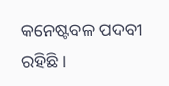କନେଷ୍ଟବଳ ପଦବୀ ରହିଛି ।